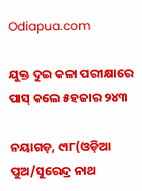Odiapua.com

ଯୁକ୍ତ ଦୁଇ କଳା ପରୀକ୍ଷାରେ ପାସ୍ କଲେ ୫ହଜାର ୨୪୩

ନୟାଗଡ଼, ୯ା୮(ଓଡ଼ିଆ ପୁଅ/ସୁରେନ୍ଦ୍ର ନାଥ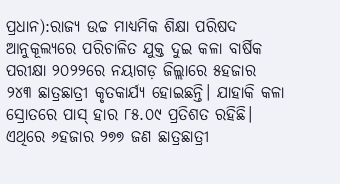ପ୍ରଧାନ):ରାଜ୍ୟ ଉଚ୍ଚ ମାଧ୍ୟମିକ ଶିକ୍ଷା ପରିଷଦ ଆନୁକୂଲ୍ୟରେ ପରିଚାଳିତ ଯୁକ୍ତ ଦୁଇ କଳା ବାର୍ଷିକ ପରୀକ୍ଷା ୨୦୨୨ରେ ନୟାଗଡ଼ ଜିଲ୍ଲାରେ ୫ହଜାର ୨୪୩ ଛାତ୍ରଛାତ୍ରୀ କୃତକାର୍ଯ୍ୟ ହୋଇଛନ୍ତି। ଯାହାକି କଳା ସ୍ରୋତରେ ପାସ୍ ହାର ୮୫.୦୯ ପ୍ରତିଶତ ରହିଛି। ଏଥିରେ ୬ହଜାର ୨୭୭ ଜଣ ଛାତ୍ରଛାତ୍ରୀ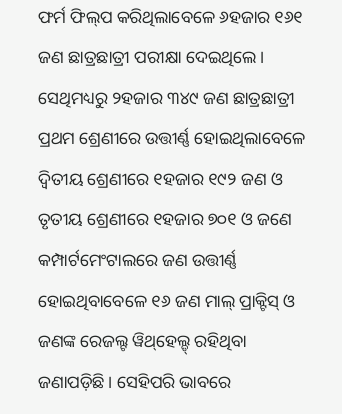ଫର୍ମ ଫିଲ୍‌ପ କରିଥିଲାବେଳେ ୬ହଜାର ୧୬୧ ଜଣ ଛାତ୍ରଛାତ୍ରୀ ପରୀକ୍ଷା ଦେଇଥିଲେ। ସେଥିମଧ୍ୟରୁ ୨ହଜାର ୩୪୯ ଜଣ ଛାତ୍ରଛାତ୍ରୀ ପ୍ରଥମ ଶ୍ରେଣୀରେ ଉତ୍ତୀର୍ଣ୍ଣ ହୋଇଥିଲାବେଳେ ଦ୍ୱିତୀୟ ଶ୍ରେଣୀରେ ୧ହଜାର ୧୯୨ ଜଣ ଓ ତୃତୀୟ ଶ୍ରେଣୀରେ ୧ହଜାର ୭୦୧ ଓ ଜଣେ କମ୍ପାର୍ଟମେଂଟାଲରେ ଜଣ ଉତ୍ତୀର୍ଣ୍ଣ ହୋଇଥିବାବେଳେ ୧୬ ଜଣ ମାଲ୍ ପ୍ରାକ୍ଟିସ୍ ଓ ଜଣଙ୍କ ରେଜଲ୍ଟ ୱିଥ୍‌ହେଲ୍ଡ୍ ରହିଥିବା ଜଣାପଡ଼ିଛି। ସେହିପରି ଭାବରେ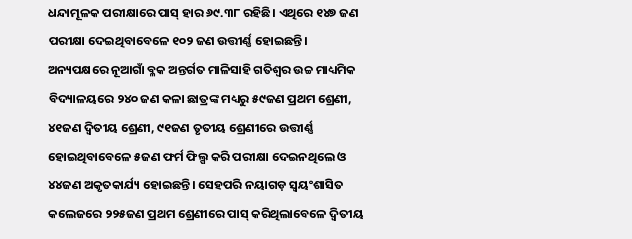ଧନ୍ଦାମୂଳକ ପରୀକ୍ଷାରେ ପାସ୍ ହାର ୬୯.୩୮ ରହିଛି। ଏଥିରେ ୧୪୭ ଜଣ ପରୀକ୍ଷା ଦେଇଥିବାବେଳେ ୧୦୨ ଜଣ ଉତ୍ତୀର୍ଣ୍ଣ ହୋଇଛନ୍ତି। ଅନ୍ୟପକ୍ଷରେ ନୂଆଗାଁ ବ୍ଳକ ଅନ୍ତର୍ଗତ ମାଳିସାହି ଗତିଶ୍ୱର ଉଚ୍ଚ ମାଧ୍ୟମିକ ବିଦ୍ୟାଳୟରେ ୨୪୦ ଜଣ କଳା ଛାତ୍ରଙ୍କ ମଧ୍ୟରୁ ୫୯ଜଣ ପ୍ରଥମ ଶ୍ରେଣୀ, ୪୧ଜଣ ଦ୍ୱିତୀୟ ଶ୍ରେଣୀ, ୯୧ଜଣ ତୃତୀୟ ଶ୍ରେଣୀରେ ଉତ୍ତୀର୍ଣ୍ଣ ହୋଇଥିବାବେଳେ ୫ଜଣ ଫର୍ମ ଫିଲ୍ପ କରି ପରୀକ୍ଷା ଦେଇନଥିଲେ ଓ ୪୪ଜଣ ଅକୃତକାର୍ଯ୍ୟ ହୋଇଛନ୍ତି। ସେହପରି ନୟାଗଡ଼ ସ୍ୱୟଂଶାସିତ କଲେଜରେ ୨୨୫ଜଣ ପ୍ରଥମ ଶ୍ରେଣୀରେ ପାସ୍ କରିଥିଲାବେଳେ ଦ୍ୱିତୀୟ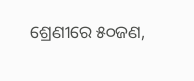ଶ୍ରେଣୀରେ ୫୦ଜଣ,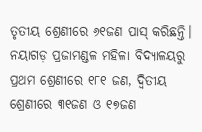ତୃତୀୟ ଶ୍ରେଣୀରେ ୬୧ଜଣ ପାସ୍ କରିଛନ୍ତି। ନୟାଗଡ଼ ପ୍ରଜାମଣ୍ଡଳ ମହିଳା ବିଦ୍ୟାଳୟରୁ ପ୍ରଥମ ଶ୍ରେଣୀରେ ୧୮୧ ଜଣ, ଦ୍ୱିତୀୟ ଶ୍ରେଣୀରେ ୩୧ଜଣ ଓ ୧୭ଜଣ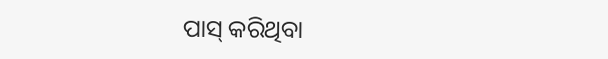ପାସ୍ କରିଥିବା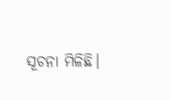ସୂଚନା ମିଳିଛି।